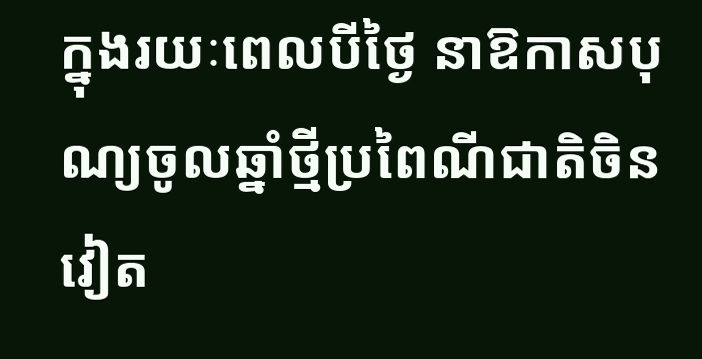ក្នុងរយៈពេលបីថ្ងៃ នាឱកាសបុណ្យចូលឆ្នាំថ្មីប្រពៃណីជាតិចិន វៀត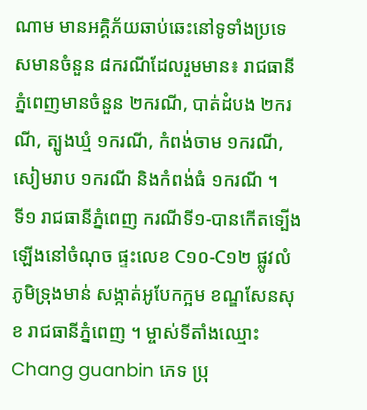ណាម មានអគ្គិភ័យឆាប់ឆេះនៅទូទាំងប្រទេសមានចំនួន ៨ករណីដែលរួមមាន៖ រាជធានីភ្នំពេញមានចំនួន ២ករណី, បាត់ដំបង ២ករណី, ត្បូងឃ្មំ ១ករណី, កំពង់ចាម ១ករណី, សៀមរាប ១ករណី និងកំពង់ធំ ១ករណី ។
ទី១ រាជធានីភ្នំពេញ ករណីទី១-បានកើតទ្បើងឡើងនៅចំណុច ផ្ទះលេខ C១០-C១២ ផ្លូវលំ ភូមិទ្រុងមាន់ សង្កាត់អូបែកក្អម ខណ្ឌសែនសុខ រាជធានីភ្នំពេញ ។ ម្ចាស់ទីតាំងឈ្មោះ Chang guanbin ភេទ ប្រុ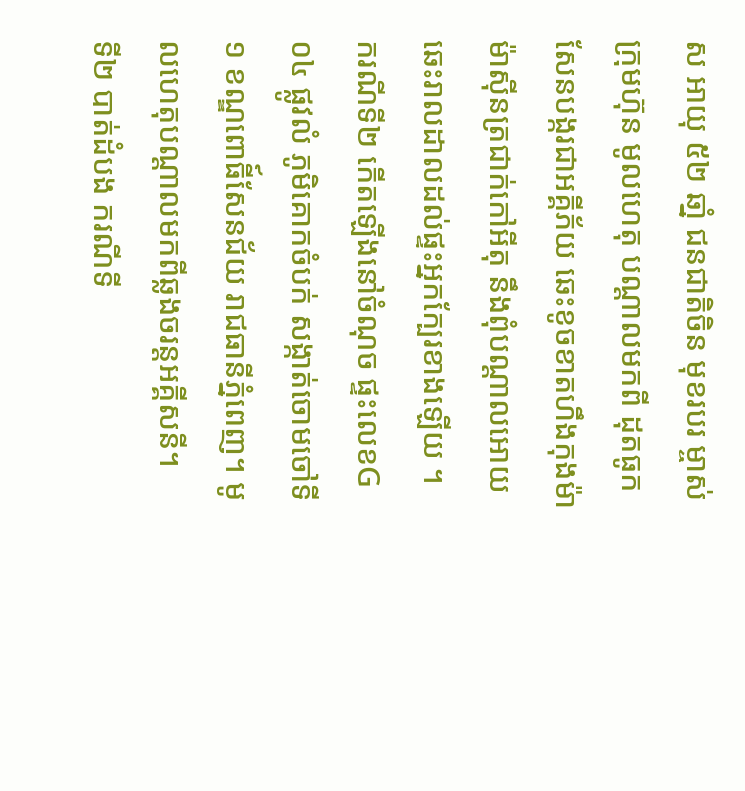ស អាយុ ៥២ ឆាំ្ន ជនជាតិចិន មុខរបរ ម្ចាស់ក្រុមហ៊ុន មូលហេតុ បណ្តាលមកពី ដុតធូកសែនបង្ករជាអគ្គីភ័យ ឆេះខូចខាតហឹងកុងម៉ា ម៉ាសុីនត្រជាក់កៅអីតុ នឹងពុំបណ្ដាលអោយឆេះរាលដាលដល់ផ្ទះអ្នកក្បែរខាងឡើយ ។ ករណីទី២ កើតឡើងនៅចំណុច ផ្ទះលេខG០៤ ផ្លូវលំ ភូមិគោកចំបក់ សង្កាត់ចោមចៅទី១ ខណ្ឌពោធី៍សែនជ័យ រាជធានីភ្នំពេញ។ មូលហេតុបណ្តាលមកពីឆ្លងចរន្តអគ្គីសនី។
ទី២ បាត់ដំបង ករណីទី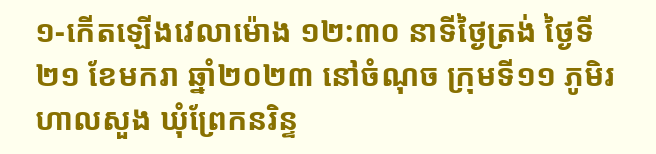១-កើតឡើងវេលាម៉ោង ១២:៣០ នាទីថ្ងៃត្រង់ ថ្ងៃទី២១ ខែមករា ឆ្នាំ២០២៣ នៅចំណុច ក្រុមទី១១ ភូមិរហាលសួង ឃុំព្រែកនរិន្ទ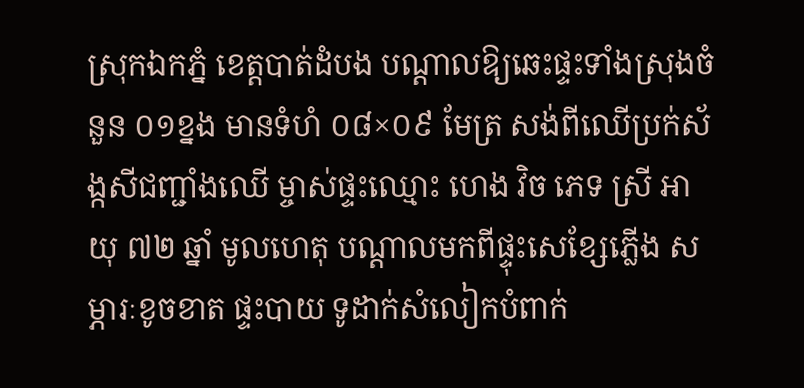ស្រុកឯកភ្នំ ខេត្តបាត់ដំបង បណ្តាលឱ្យឆេះផ្ទះទាំងស្រុងចំនួន ០១ខ្នង មានទំហំ ០៨×០៩ មែត្រ សង់ពីឈើប្រក់ស័ង្កសីជញ្ជាំងឈើ ម្ចាស់ផ្ទះឈ្មោះ ហេង វិច ភេទ ស្រី អាយុ ៧២ ឆ្នាំ មូលហេតុ បណ្តាលមកពីផ្ទុះសេខ្សែភ្លើង សម្ភារៈខូចខាត ផ្ទះបាយ ទូដាក់សំលៀកបំពាក់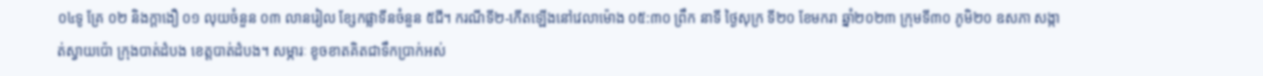០៤ទូ គ្រែ ០២ និងក្តាងឿ ០១ លុយចំនួន ០៣ លានរៀល ខ្សែកផ្លាទីនចំនួន ៥ជី។ ករណីទី២-កើតឡើងនៅវេលាម៉ោង ០៥:៣០ ព្រឹក នាទី ថ្ងៃសុក្រ ទី២០ ខែមករា ឆ្នាំ២០២៣ ក្រុមទី៣០ ភូមិ២០ ឧសភា សង្កាត់ស្វាយប៉ោ ក្រុងបាត់ដំបង ខេត្តបាត់ដំបង។ សម្ភារៈ ខូចខាតគិតជាទឹកប្រាក់អស់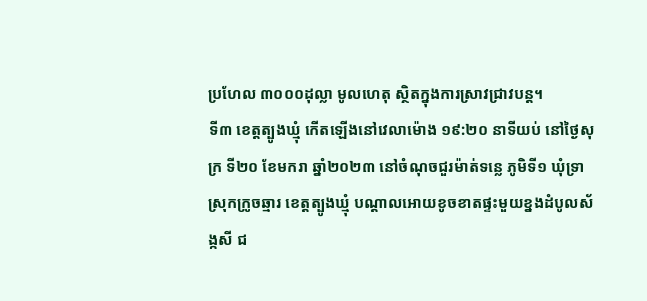ប្រហែល ៣០០០ដុល្លា មូលហេតុ ស្ថិតក្នុងការស្រាវជ្រាវបន្ត។
ទី៣ ខេត្តត្បូងឃ្មុំ កើតឡើងនៅវេលាម៉េាង ១៩:២០ នាទីយប់ នៅថ្ងៃសុក្រ ទី២០ ខែមករា ឆ្នាំ២០២៣ នៅចំណុចជួរម៉ាត់ទន្លេ ភូមិទី១ ឃុំទ្រា ស្រុកក្រូចឆ្មារ ខេត្តត្បូងឃ្មុំ បណ្តាលអោយខូចខាតផ្ទះមួយខ្នងដំបូលស័ង្កសី ជ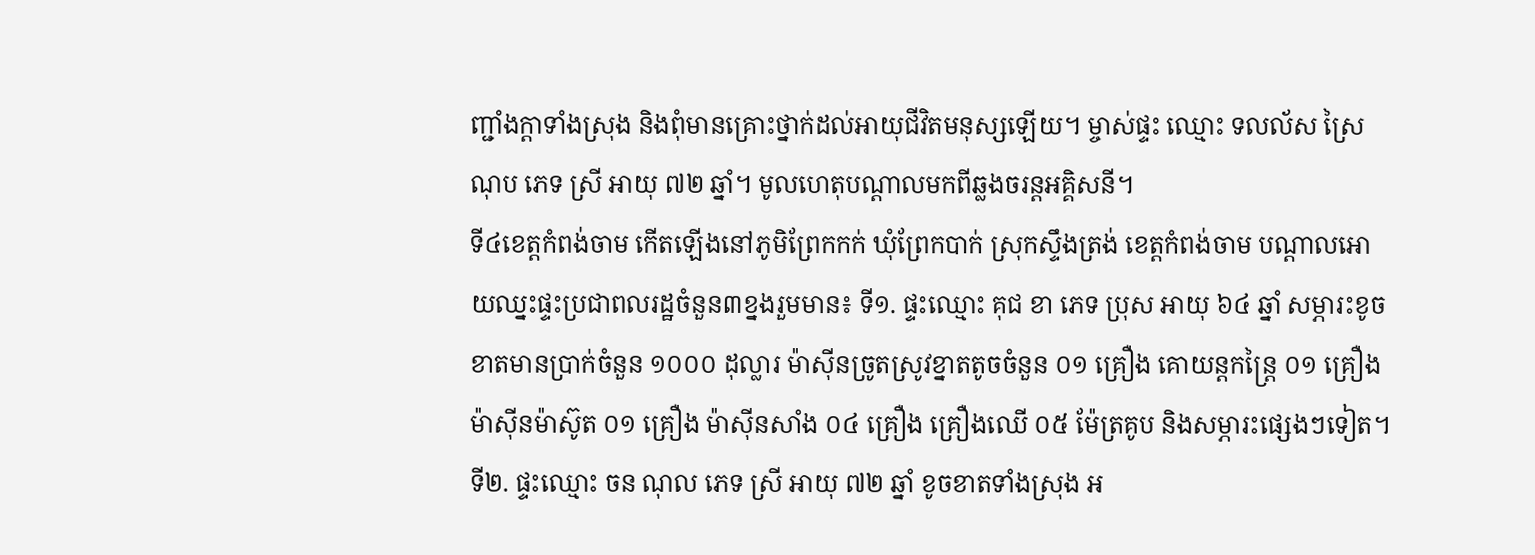ញ្ជាំងក្តាទាំងស្រុង និងពុំមានគ្រោះថ្នាក់ដល់អាយុជីវិតមនុស្សឡើយ។ ម្ចាស់ផ្ទះ ឈ្មោះ ទលល័ស ស្រៃណុប ភេទ ស្រី អាយុ ៧២ ឆ្នាំ។ មូលហេតុបណ្តាលមកពីឆ្លងចរន្តអគ្គិសនី។
ទី៤ខេត្តកំពង់ចាម កើតឡើងនៅភូមិព្រែកកក់ ឃុំព្រែកបាក់ ស្រុកស្ទឹងត្រង់ ខេត្តកំពង់ចាម បណ្តាលអោយឈ្នះផ្ទះប្រជាពលរដ្ឋចំនួន៣ខ្នងរួមមាន៖ ទី១. ផ្ទះឈ្មោះ គុជ ខា ភេទ ប្រុស អាយុ ៦៤ ឆ្នាំ សម្ភារះខូចខាតមានប្រាក់ចំនួន ១០០០ ដុល្លារ ម៉ាស៊ីនច្រូតស្រូវខ្នាតតូចចំនួន ០១ គ្រឿង គោយន្តកន្ត្រៃ ០១ គ្រឿង ម៉ាស៊ីនម៉ាស៊ូត ០១ គ្រឿង ម៉ាស៊ីនសាំង ០៤ គ្រឿង គ្រឿងឈើ ០៥ ម៉ែត្រគូប និងសម្ភារះផ្សេងៗទៀត។ ទី២. ផ្ទះឈ្មោះ ចន ណុល ភេទ ស្រី អាយុ ៧២ ឆ្នាំ ខូចខាតទាំងស្រុង អ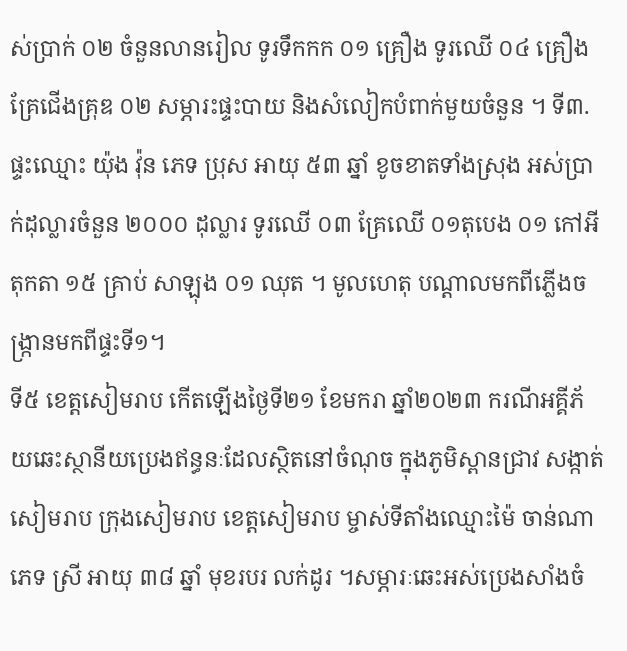ស់ប្រាក់ ០២ ចំនួនលានរៀល ទូរទឹកកក ០១ គ្រឿង ទូរឈើ ០៤ គ្រឿង គ្រែជើងគ្រុឌ ០២ សម្ភារះផ្ទះបាយ និងសំលៀកបំពាក់មួយចំនួន ។ ទី៣. ផ្ទះឈ្មោះ យ៉ុង វ៉ុន ភេទ ប្រុស អាយុ ៥៣ ឆ្នាំ ខូចខាតទាំងស្រុង អស់ប្រាក់ដុល្លារចំនួន ២០០០ ដុល្លារ ទូរឈើ ០៣ គ្រែឈើ ០១តុបេង ០១ កៅអីតុកតា ១៥ គ្រាប់ សាឡុង ០១ ឈុត ។ មូលហេតុ បណ្តាលមកពីភ្លើងចង្ក្រានមកពីផ្ទះទី១។
ទី៥ ខេត្តសៀមរាប កើតឡើងថ្ងៃទី២១ ខែមករា ឆ្នាំ២០២៣ ករណីអគ្គីភ័យឆេះស្ថានីយប្រេងឥន្ធនៈដែលស្ថិតនៅចំណុច ក្នុងភូមិស្ពានជ្រាវ សង្កាត់សៀមរាប ក្រុងសៀមរាប ខេត្តសៀមរាប ម្ចាស់ទីតាំងឈ្មោះម៉ៃ ចាន់ណា ភេទ ស្រី អាយុ ៣៨ ឆ្នាំ មុខរបរ លក់ដូរ ។សម្ភារៈឆេះអស់ប្រេងសាំងចំ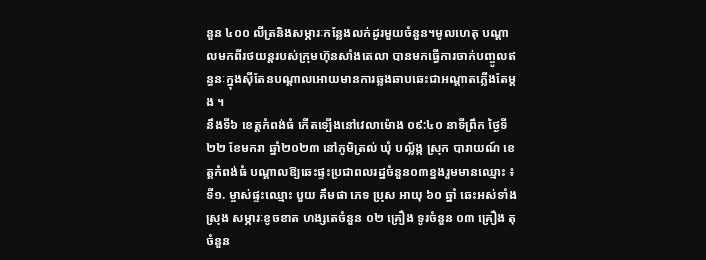នួន ៤០០ លីត្រនិងសម្ភារៈកន្លែងលក់ដូរមួយចំនួន។មូលហេតុ បណ្តាលមកពីរថយន្តរបស់ក្រុមហ៊ុនសាំងតេលា បានមកធ្វេីការចាក់បញ្ចូលឥន្ធនៈក្នុងស៊ីតែនបណ្តាលអោយមានការឆ្លងឆាបឆេះជាអណ្តាតភ្លេីងតែម្តង ។
នឹងទី៦ ខេត្តកំពង់ធំ កើតទ្បើងនៅវេលាម៉ោង ០៩:៤០ នាទីព្រឹក ថ្ងៃទី២២ ខែមករា ឆ្នាំ២០២៣ នៅភូមិត្រល់ ឃុំ បល្ល័ង្ក ស្រុក បារាយណ៍ ខេត្តកំពង់ធំ បណ្តាលឱ្យឆេះផ្ទះប្រជាពលរដ្ឋចំនួន០៣ខ្នងរួមមានឈ្មោះ ៖ទី១. ម្ចាស់ផ្ទះឈ្មោះ បួយ គឹមផា ភេទ ប្រុស អាយុ ៦០ ឆ្នាំ ឆេះអស់ទាំងស្រុង សម្ភារៈខូចខាត ហង្សតេចំនួន ០២ គ្រឿង ទូរចំនួន ០៣ គ្រឿង តុចំនួន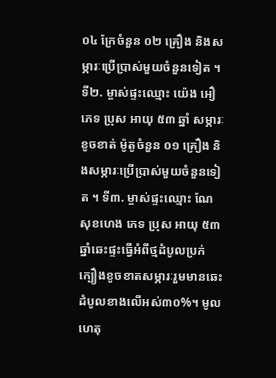០៤ ក្រែចំនួន ០២ គ្រឿង និងសម្ភារៈប្រើប្រាស់មួយចំនួនទៀត ។ ទី២. ម្ចាស់ផ្ទះឈ្មោះ យ៉េង អឿ ភេទ ប្រុស អាយុ ៥៣ ឆ្នាំ សម្ភារៈខូចខាត់ ម៉ូតូចំនួន ០១ គ្រឿង និងសម្ភារៈប្រើប្រាស់មួយចំនួនទៀត ។ ទី៣. ម្ចាស់ផ្ទះឈ្មោះ ណែ សុខហេង ភេទ ប្រុស អាយុ ៥៣ឆ្នាំឆេះផ្ទះធ្វើអំពីថ្មដំបូលប្រក់ក្បឿងខូចខាតសម្ភារៈរួមមានឆេះដំបូលខាងលើអស់៣០%។ មូលហេតុ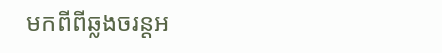មកពីពីឆ្លងចរន្តអ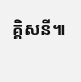គ្គិសនី៕